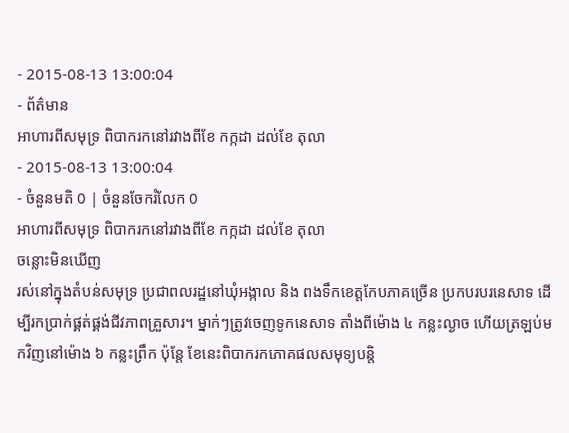- 2015-08-13 13:00:04
- ព័ត៌មាន
អាហារពីសមុទ្រ ពិបាករកនៅរវាងពីខែ កក្កដា ដល់ខែ តុលា
- 2015-08-13 13:00:04
- ចំនួនមតិ 0 | ចំនួនចែករំលែក 0
អាហារពីសមុទ្រ ពិបាករកនៅរវាងពីខែ កក្កដា ដល់ខែ តុលា
ចន្លោះមិនឃើញ
រស់នៅក្នុងតំបន់សមុទ្រ ប្រជាពលរដ្ឋនៅឃុំអង្កាល និង ពងទឹកខេត្តកែបភាគច្រើន ប្រកបរបរនេសាទ ដើម្បីរកប្រាក់ផ្គត់ផ្គង់ជីវភាពគ្រួសារ។ ម្នាក់ៗត្រូវចេញទូកនេសាទ តាំងពីម៉ោង ៤ កន្លះល្ងាច ហើយត្រឡប់មកវិញនៅម៉ោង ៦ កន្លះព្រឹក ប៉ុន្តែ ខែនេះពិបាករកភោគផលសមុទ្យបន្តិ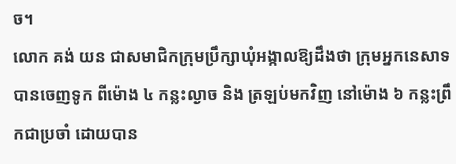ច។
លោក គង់ យន ជាសមាជិកក្រុមប្រឹក្សាឃុំអង្កាលឱ្យដឹងថា ក្រុមអ្នកនេសាទបានចេញទូក ពីម៉ោង ៤ កន្លះល្ងាច និង ត្រឡប់មកវិញ នៅម៉ោង ៦ កន្លះព្រឹកជាប្រចាំ ដោយបាន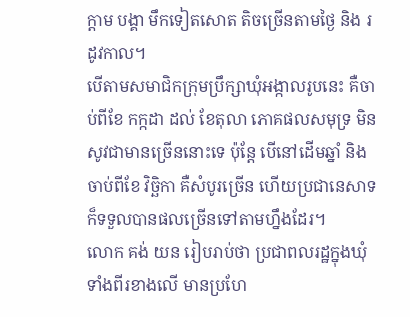ក្ដាម បង្គា មឹកទៀតសោត តិចច្រើនតាមថ្ងៃ និង រដូវកាល។
បើតាមសមាជិកក្រុមប្រឹក្សាឃុំអង្កាលរូបនេះ គឺចាប់ពីខែ កក្កដា ដល់ ខែតុលា ភោគផលសមុទ្រ មិនសូវជាមានច្រើននោះទេ ប៉ុន្តែ បើនៅដើមឆ្នាំ និង ចាប់ពីខែ វិច្ឆិកា គឺសំបូរច្រើន ហើយប្រជានេសាទ ក៏ទទួលបានផលច្រើនទៅតាមហ្នឹងដែរ។
លោក គង់ យន រៀបរាប់ថា ប្រជាពលរដ្ឋក្នុងឃុំទាំងពីរខាងលើ មានប្រហែ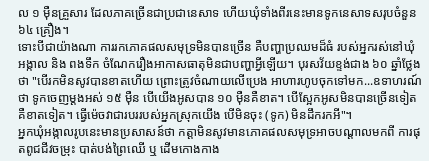ល ១ ម៉ឺនគ្រួសារ ដែលភាគច្រើនជាប្រជានេសាទ ហើយឃុំទាំងពីរនេះមានទូកនេសាទសរុបចំនួន ៦៤ គ្រឿង។
ទោះបីជាយ៉ាងណា ការរកភោគផលសមុទ្រមិនបានច្រើន គឺបញ្ហាប្រឈមដ៏ធំ របស់អ្នករស់នៅឃុំ អង្កាល និង ពងទឹក ចំណែករឿងអាកាសធាតុមិនជាបញ្ហាអ្វីឡើយ។ បុរសវ័យខ្ទង់ជាង ៦០ ឆ្នាំថ្លែងថា "បើរកមិនសូវបានខាតហើយ ព្រោះត្រូវចំណាយលើប្រេង អាហារហូបចុកទៅមក...ឧទាហរណ៍ថា ទូកចេញម្ដងអស់ ១៥ ម៉ឺន បើយើងអូសបាន ១០ ម៉ឺនគឺខាត។ បើស្អែកអូសមិនបានច្រើនទៀត គឺខាតទៀត។ ធ្វើម៉េចវាជារបររបស់អ្នកស្រុកយើង បើមិនចុះ (ទូក) មិនដឹករកអី"។
អ្នកឃុំអង្កាលរូបនេះមានប្រសាសន៍ថា កត្តាមិនសូវមានភោគផលសមុទ្រអាចបណ្ដាលមកពី ការផុតពូជជីវចម្រុះ បាត់បង់ព្រៃឈើ ឬ ដើមកោងកាង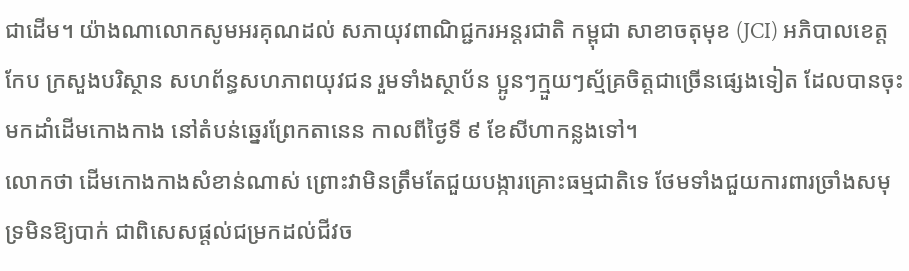ជាដើម។ យ៉ាងណាលោកសូមអរគុណដល់ សភាយុវពាណិជ្ជករអន្តរជាតិ កម្ពុជា សាខាចតុមុខ (JCI) អភិបាលខេត្តកែប ក្រសួងបរិស្ថាន សហព័ន្ធសហភាពយុវជន រួមទាំងស្ថាប័ន ប្អូនៗក្មួយៗស្ម័គ្រចិត្តជាច្រើនផ្សេងទៀត ដែលបានចុះមកដាំដើមកោងកាង នៅតំបន់ឆ្នេរព្រែកតានេន កាលពីថ្ងៃទី ៩ ខែសីហាកន្លងទៅ។
លោកថា ដើមកោងកាងសំខាន់ណាស់ ព្រោះវាមិនត្រឹមតែជួយបង្ការគ្រោះធម្មជាតិទេ ថែមទាំងជួយការពារច្រាំងសមុទ្រមិនឱ្យបាក់ ជាពិសេសផ្ដល់ជម្រកដល់ជីវច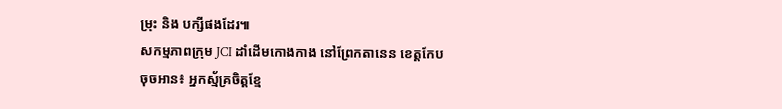ម្រុះ និង បក្សីផងដែរ៕
សកម្មភាពក្រុម JCI ដាំដើមកោងកាង នៅព្រែកតានេន ខេត្តកែប
ចុចអាន៖ អ្នកស្ម័គ្រចិត្តខ្មែ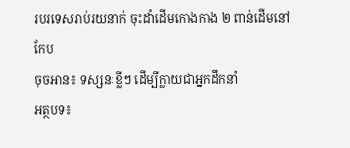របរទេសរាប់រយនាក់ ចុះដាំដើមកោងកាង ២ ពាន់ដើមនៅកែប
ចុចអាន៖ ទស្សនៈខ្លីៗ ដើម្បីក្លាយជាអ្នកដឹកនាំ
អត្ថបទ៖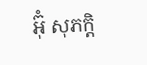អ៊ុំ សុភក្តិ